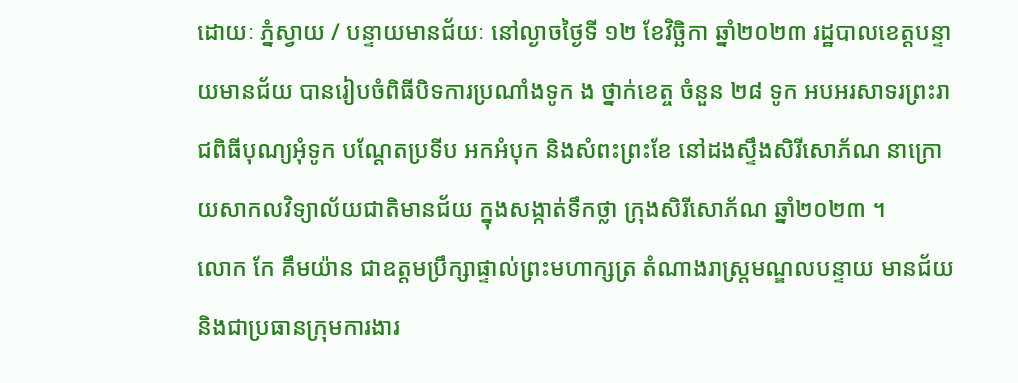ដោយៈ ភ្នំស្វាយ / បន្ទាយមានជ័យៈ នៅល្ងាចថ្ងៃទី ១២ ខែវិច្ឆិកា ឆ្នាំ២០២៣ រដ្ឋបាលខេត្តបន្ទាយមានជ័យ បានរៀបចំពិធីបិទការប្រណាំងទូក ង ថ្នាក់ខេត្ច ចំនួន ២៨ ទូក អបអរសាទរព្រះរាជពិធីបុណ្យអុំទូក បណ្តែតប្រទីប អកអំបុក និងសំពះព្រះខែ នៅដងស្ទឹងសិរីសោភ័ណ នាក្រោយសាកលវិទ្យាល័យជាតិមានជ័យ ក្នុងសង្កាត់ទឹកថ្លា ក្រុងសិរីសោភ័ណ ឆ្នាំ២០២៣ ។
លោក កែ គឹមយ៉ាន ជាឧត្តមប្រឹក្សាផ្ទាល់ព្រះមហាក្សត្រ តំណាងរាស្ត្រមណ្ឌលបន្ទាយ មានជ័យ និងជាប្រធានក្រុមការងារ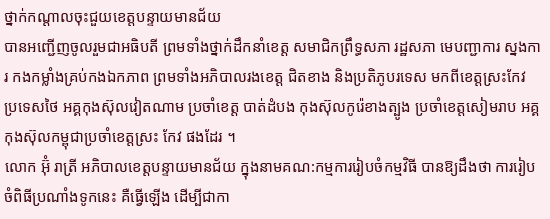ថ្នាក់កណ្តាលចុះជួយខេត្តបន្ទាយមានជ័យ
បានអញ្ជើញចូលរួមជាអធិបតី ព្រមទាំងថ្នាក់ដឹកនាំខេត្ត សមាជិកព្រឹទ្ធសភា រដ្ឋសភា មេបញ្ជាការ ស្នងការ កងកម្លាំងគ្រប់កងឯកភាព ព្រមទាំងអភិបាលរងខេត្ត ជិតខាង និងប្រតិភូបរទេស មកពីខេត្តស្រះកែវ ប្រទេសថៃ អគ្គកុងស៊ុលវៀតណាម ប្រចាំខេត្ត បាត់ដំបង កុងស៊ុលកូរ៉េខាងត្បូង ប្រចាំខេត្តសៀមរាប អគ្គកុងស៊ុលកម្ពុជាប្រចាំខេត្តស្រះ កែវ ផងដែរ ។
លោក អ៊ុំ រាត្រី អភិបាលខេត្តបន្ទាយមានជ័យ ក្នុងនាមគណ:កម្មការរៀបចំកម្មវិធី បានឱ្យដឹងថា ការរៀបចំពិធីប្រណាំងទូកនេះ គឺធ្វើឡើង ដើម្បីជាកា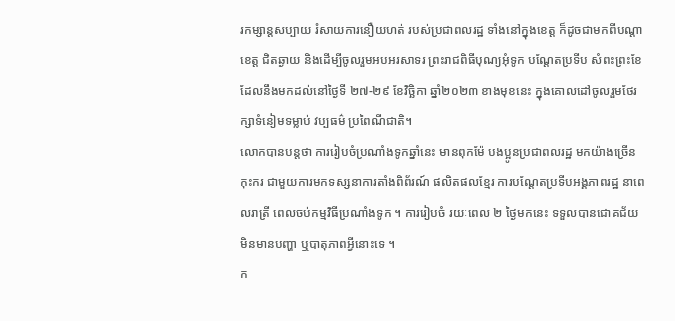រកម្សាន្តសប្បាយ រំសាយការនឿយហត់ របស់ប្រជាពលរដ្ឋ ទាំងនៅក្នុងខេត្ត ក៏ដូចជាមកពីបណ្តាខេត្ត ជិតឆ្ងាយ និងដើម្បីចូលរួមអបអរសាទរ ព្រះរាជពិធីបុណ្យអុំទូក បណ្តែតប្រទីប សំពះព្រះខែ ដែលនឹងមកដល់នៅថ្ងៃទី ២៧-២៩ ខែវិច្ឆិកា ឆ្នាំ២០២៣ ខាងមុខនេះ ក្នុងគោលដៅចូលរួមថែរក្សាទំនៀមទម្លាប់ វប្បធម៌ ប្រពៃណីជាតិ។
លោកបានបន្តថា ការរៀបចំប្រណាំងទូកឆ្នាំនេះ មានពុកម៉ែ បងប្អូនប្រជាពលរដ្ឋ មកយ៉ាងច្រើនកុះករ ជាមួយការមកទស្សនាការតាំងពិព័រណ៍ ផលិតផលខ្មែរ ការបណ្តែតប្រទីបអង្គភាពរដ្ឋ នាពេលរាត្រី ពេលចប់កម្មវិធីប្រណាំងទូក ។ ការរៀបចំ រយៈពេល ២ ថ្ងៃមកនេះ ទទួលបានជោគជ័យ មិនមានបញ្ហា ឬបាតុភាពអ្វីនោះទេ ។
ក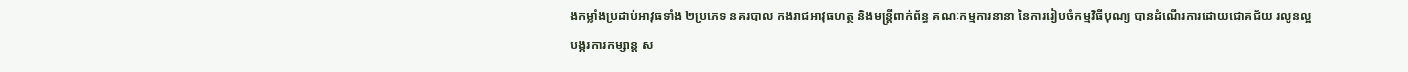ងកម្លាំងប្រដាប់អាវុធទាំង ២ប្រភេទ នគរបាល កងរាជអាវុធហត្ថ និងមន្ត្រីពាក់ព័ន្ធ គណៈកម្មការនានា នៃការរៀបចំកម្មវិធីបុណ្យ បានដំណើរការដោយជោគជ័យ រលូនល្អ បង្ករការកម្សាន្ត ស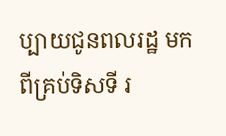ប្បាយជូនពលរដ្ឋ មកពីគ្រប់ទិសទី រ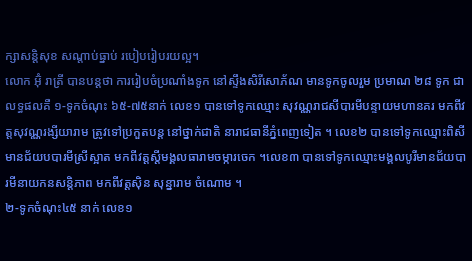ក្សាសន្តិសុខ សណ្តាប់ធ្នាប់ របៀបរៀបរយល្អ។
លោក អ៊ុំ រាត្រី បានបន្តថា ការរៀបចំប្រណាំងទូក នៅស្ទឹងសិរីសោភ័ណ មានទូកចូលរួម ប្រមាណ ២៨ ទូក ជាលទ្ធផលគឺ ១-ទូកចំណុះ ៦៥-៧៥នាក់ លេខ១ បានទៅទូកឈ្មោះ សុវណ្ណរាជសីបារមីបន្ទាយមហានគរ មកពីវត្តសុវណ្ណរង្សីយារាម ត្រូវទៅប្រកួតបន្ត នៅថ្នាក់ជាតិ នារាជធានីភ្នំពេញទៀត ។ លេខ២ បានទៅទូកឈ្មោះពិសីមានជ័យបបារមីស្រីស្អាត មកពីវត្តស្តីមង្គលធារាមចម្ការចេក ។លេខ៣ បានទៅទូកឈ្មោះមង្គលបូរីមានជ័យបារមីនាយកនសន្តិភាព មកពីវត្តស៊ិន សុន្នារាម ចំណោម ។
២-ទូកចំណុះ៤៥ នាក់ លេខ១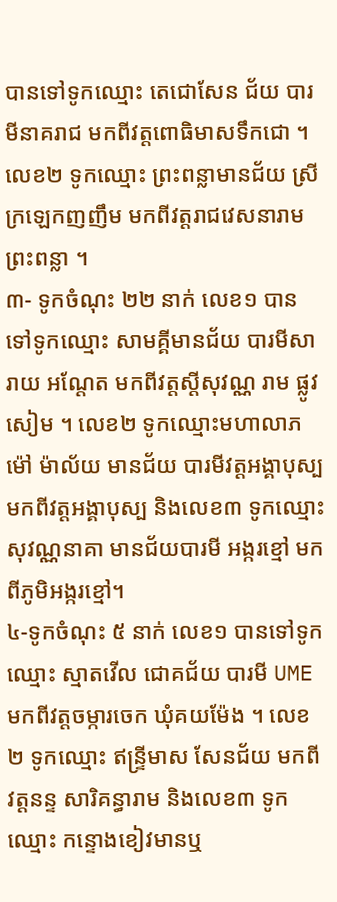បានទៅទូកឈ្មោះ តេជោសែន ជ័យ បារមីនាគរាជ មកពីវត្តពោធិមាសទឹកជោ ។ លេខ២ ទូកឈ្មោះ ព្រះពន្លាមានជ័យ ស្រីក្រឡេកញញឹម មកពីវត្តរាជវេសនារាម ព្រះពន្លា ។
៣- ទូកចំណុះ ២២ នាក់ លេខ១ បានទៅទូកឈ្មោះ សាមគ្គីមានជ័យ បារមីសារាយ អណ្តែត មកពីវត្តស្តីសុវណ្ណ រាម ផ្លូវសៀម ។ លេខ២ ទូកឈ្មោះមហាលាភម៉ៅ ម៉ាល័យ មានជ័យ បារមីវត្តអង្គាបុស្ប មកពីវត្តអង្គាបុស្ប និងលេខ៣ ទូកឈ្មោះ សុវណ្ណនាគា មានជ័យបារមី អង្ករខ្មៅ មកពីភូមិអង្ករខ្មៅ។
៤-ទូកចំណុះ ៥ នាក់ លេខ១ បានទៅទូកឈ្មោះ ស្មាតវើល ជោគជ័យ បារមី UME មកពីវត្តចម្ការចេក ឃុំគយម៉ែង ។ លេខ២ ទូកឈ្មោះ ឥន្ទ្រីមាស សែនជ័យ មកពីវត្តនន្ទ សារិគន្ធារាម និងលេខ៣ ទូកឈ្មោះ កន្ទោងខៀវមានឬ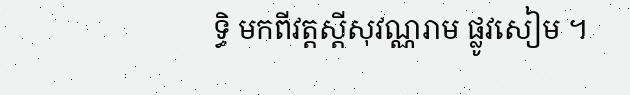ទ្ធិ មកពីវត្តស្តីសុវណ្ណរាម ផ្លូវសៀម ។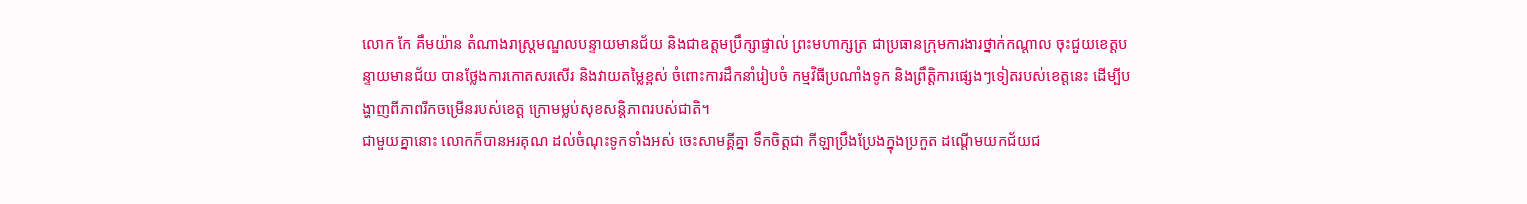លោក កែ គឹមយ៉ាន តំណាងរាស្ត្រមណ្ឌលបន្ទាយមានជ័យ និងជាឧត្តមប្រឹក្សាផ្ទាល់ ព្រះមហាក្សត្រ ជាប្រធានក្រុមការងារថ្នាក់កណ្តាល ចុះជួយខេត្តបន្ទាយមានជ័យ បានថ្លែងការកោតសរសើរ និងវាយតម្លៃខ្ពស់ ចំពោះការដឹកនាំរៀបចំ កម្មវិធីប្រណាំងទូក និងព្រឹត្តិការផ្សេងៗទៀតរបស់ខេត្តនេះ ដើម្បីបង្ហាញពីភាពរីកចម្រើនរបស់ខេត្ត ក្រោមម្លប់សុខសន្តិភាពរបស់ជាតិ។
ជាមួយគ្នានោះ លោកក៏បានអរគុណ ដល់ចំណុះទូកទាំងអស់ ចេះសាមគ្គីគ្នា ទឹកចិត្តជា កីឡាប្រឹងប្រែងក្នុងប្រកួត ដណ្តើមយកជ័យជ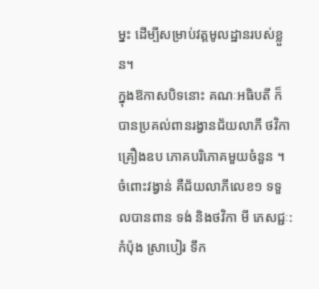ម្នះ ដើម្បីសម្រាប់វត្តមូលដ្ឋានរបស់ខ្លួន។
ក្នុងឱកាសបិទនោះ គណៈអធិបតី ក៏បានប្រគល់ពានរង្វានជ័យលាភី ថវិកា គ្រឿងឧប ភោគបរិភោគមួយចំនួន ។
ចំពោះវង្វាន់ គឺជ័យលាភីលេខ១ ទទួលបានពាន ទង់ និងថវិកា មី ភេសជ្ជៈ:កំប៉ុង ស្រាបៀរ ទឹក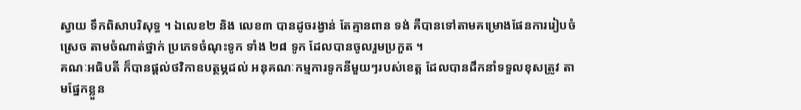ស្វាយ ទឹកពិសាបរិសុទ្ធ ។ ឯលេខ២ និង លេខ៣ បានដូចរង្វាន់ តែគ្មានពាន ទង់ គឺបានទៅតាមគម្រោងផែនការរៀបចំស្រេច តាមចំណាត់ថ្នាក់ ប្រភេទចំណុះទូក ទាំង ២៨ ទូក ដែលបានចូលរួមប្រកួត ។
គណៈអធិបតី ក៏បានផ្តល់ថវិកាឧបត្ថម្ភដល់ អនុគណៈកម្មការទូកនីមួយៗរបស់ខេត្ត ដែលបានដឹកនាំទទួលខុសត្រូវ តាមផ្នែកខ្លួន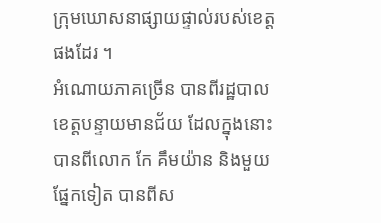ក្រុមឃោសនាផ្សាយផ្ទាល់របស់ខេត្ត ផងដែរ ។
អំណោយភាគច្រើន បានពីរដ្ឋបាលខេត្តបន្ទាយមានជ័យ ដែលក្នុងនោះ បានពីលោក កែ គឹមយ៉ាន និងមួយផ្នែកទៀត បានពីស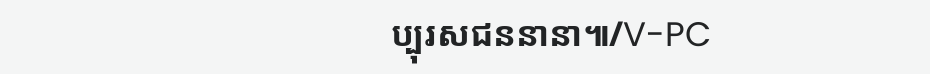ប្បុរសជននានា៕/V-PC